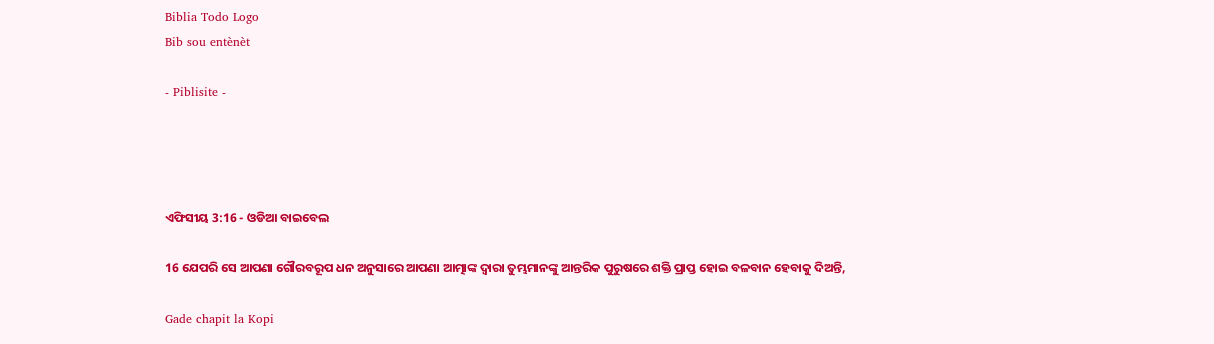Biblia Todo Logo
Bib sou entènèt

- Piblisite -




ଏଫିସୀୟ 3:16 - ଓଡିଆ ବାଇବେଲ

16 ଯେପରି ସେ ଆପଣା ଗୌରବରୂପ ଧନ ଅନୁସାରେ ଆପଣା ଆତ୍ମାଙ୍କ ଦ୍ୱାରା ତୁମ୍ଭମାନଙ୍କୁ ଆନ୍ତରିକ ପୁରୁଷରେ ଶକ୍ତି ପ୍ରାପ୍ତ ହୋଇ ବଳବାନ ହେବାକୁ ଦିଅନ୍ତି,

Gade chapit la Kopi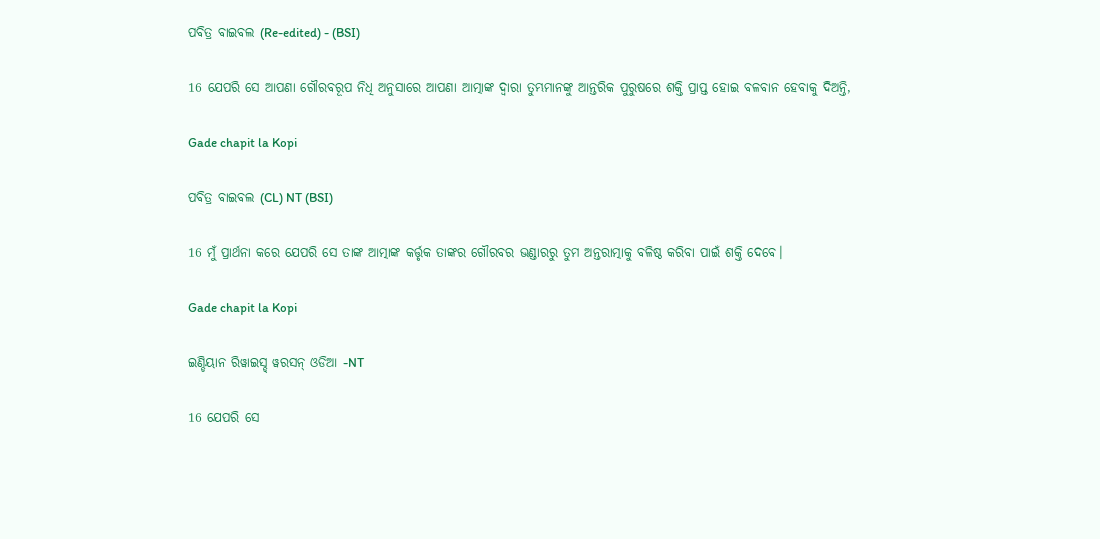ପବିତ୍ର ବାଇବଲ (Re-edited) - (BSI)

16 ଯେପରି ସେ ଆପଣା ଗୌରବରୂପ ନିଧି ଅନୁସାରେ ଆପଣା ଆତ୍ମାଙ୍କ ଦ୍ଵାରା ତୁମ୍ଭମାନଙ୍କୁ ଆନ୍ତରିକ ପୁରୁଷରେ ଶକ୍ତି ପ୍ରାପ୍ତ ହୋଇ ବଳବାନ ହେବାକୁ ଦିଅନ୍ତି,

Gade chapit la Kopi

ପବିତ୍ର ବାଇବଲ (CL) NT (BSI)

16 ମୁଁ ପ୍ରାର୍ଥନା କରେ ଯେପରି ସେ ତାଙ୍କ ଆତ୍ମାଙ୍କ କର୍ତ୍ତୃକ ତାଙ୍କର ଗୌରବର ଭଣ୍ଡାରରୁ ତୁମ ଅନ୍ତରାତ୍ମାକୁ ବଳିଷ୍ଠ କରିବା ପାଇଁ ଶକ୍ତି ଦେବେ।

Gade chapit la Kopi

ଇଣ୍ଡିୟାନ ରିୱାଇସ୍ଡ୍ ୱରସନ୍ ଓଡିଆ -NT

16 ଯେପରି ସେ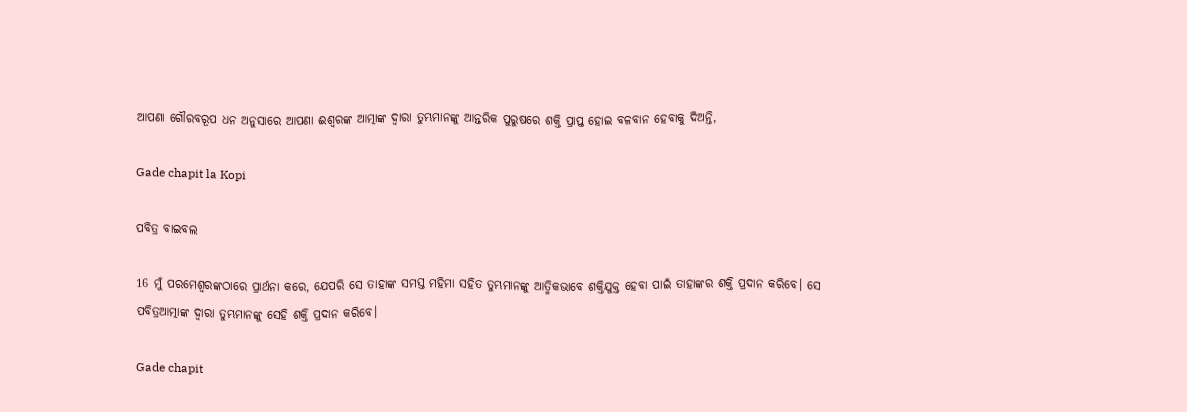ଆପଣା ଗୌରବରୂପ ଧନ ଅନୁସାରେ ଆପଣା ଈଶ୍ବରଙ୍କ ଆତ୍ମାଙ୍କ ଦ୍ୱାରା ତୁମ୍ଭମାନଙ୍କୁ ଆନ୍ତରିକ ପୁରୁଷରେ ଶକ୍ତି ପ୍ରାପ୍ତ ହୋଇ ବଳବାନ ହେବାକୁ ଦିଅନ୍ତି,

Gade chapit la Kopi

ପବିତ୍ର ବାଇବଲ

16 ମୁଁ ପରମେଶ୍ୱରଙ୍କଠାରେ ପ୍ରାର୍ଥନା କରେ, ଯେପରି ସେ ତାହାଙ୍କ ସମସ୍ତ ମହିମା ସହିତ ତୁମ୍ଭମାନଙ୍କୁ ଆତ୍ମିକଭାବେ ଶକ୍ତିଯୁକ୍ତ ହେବା ପାଇଁ ତାହାଙ୍କର ଶକ୍ତି ପ୍ରଦାନ କରିବେ। ସେ ପବିତ୍ରଆତ୍ମାଙ୍କ ଦ୍ୱାରା ତୁମ୍ଭମାନଙ୍କୁ ସେହି ଶକ୍ତି ପ୍ରଦାନ କରିବେ।

Gade chapit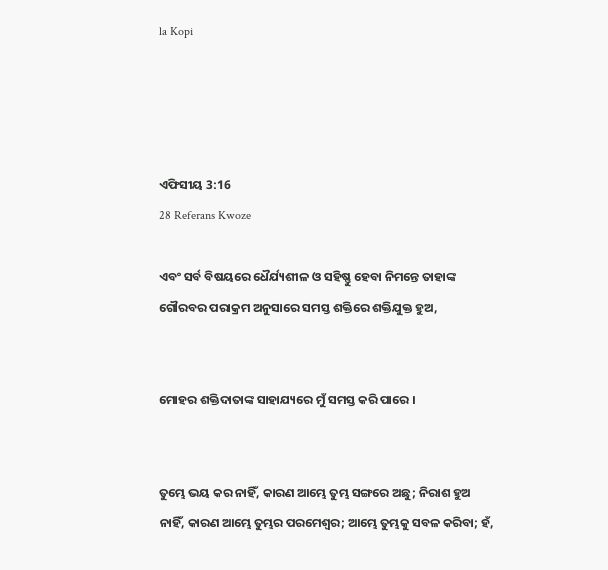la Kopi




ଏଫିସୀୟ 3:16
28 Referans Kwoze

ଏବଂ ସର୍ବ ବିଷୟରେ ଧୈର୍ଯ୍ୟଶୀଳ ଓ ସହିଷ୍ଣୁ ହେବା ନିମନ୍ତେ ତାହାଙ୍କ ଗୌରବର ପରାକ୍ରମ ଅନୁସାରେ ସମସ୍ତ ଶକ୍ତିରେ ଶକ୍ତିଯୁକ୍ତ ହୁଅ,


ମୋହର ଶକ୍ତିଦାତାଙ୍କ ସାହାଯ୍ୟରେ ମୁଁ ସମସ୍ତ କରି ପାରେ ।


ତୁମ୍ଭେ ଭୟ କର ନାହିଁ, କାରଣ ଆମ୍ଭେ ତୁମ୍ଭ ସଙ୍ଗରେ ଅଛୁ; ନିରାଶ ହୁଅ ନାହିଁ, କାରଣ ଆମ୍ଭେ ତୁମ୍ଭର ପରମେଶ୍ୱର; ଆମ୍ଭେ ତୁମ୍ଭକୁ ସବଳ କରିବା; ହଁ,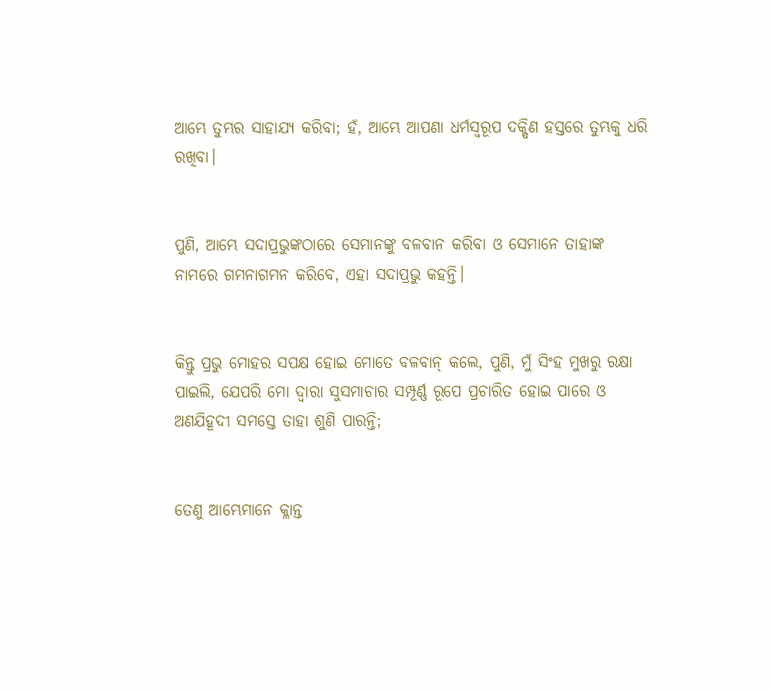ଆମ୍ଭେ ତୁମ୍ଭର ସାହାଯ୍ୟ କରିବା; ହଁ, ଆମ୍ଭେ ଆପଣା ଧର୍ମସ୍ୱରୂପ ଦକ୍ଷିଣ ହସ୍ତରେ ତୁମ୍ଭକୁ ଧରି ରଖିବା।


ପୁଣି, ଆମ୍ଭେ ସଦାପ୍ରଭୁଙ୍କଠାରେ ସେମାନଙ୍କୁ ବଳବାନ କରିବା ଓ ସେମାନେ ତାହାଙ୍କ ନାମରେ ଗମନାଗମନ କରିବେ, ଏହା ସଦାପ୍ରଭୁ କହନ୍ତି।


କିନ୍ତୁ ପ୍ରଭୁ ମୋହର ସପକ୍ଷ ହୋଇ ମୋତେ ବଳବାନ୍ କଲେ, ପୁଣି, ମୁଁ ସିଂହ ମୁଖରୁ ରକ୍ଷା ପାଇଲି, ଯେପରି ମୋ ଦ୍ୱାରା ସୁସମାଚାର ସମ୍ପୂର୍ଣ୍ଣ ରୂପେ ପ୍ରଚାରିତ ହୋଇ ପାରେ ଓ ଅଣଯିହୂଦୀ ସମସ୍ତେ ତାହା ଶୁଣି ପାରନ୍ତି;


ତେଣୁ ଆମ୍ଭେମାନେ କ୍ଳାନ୍ତ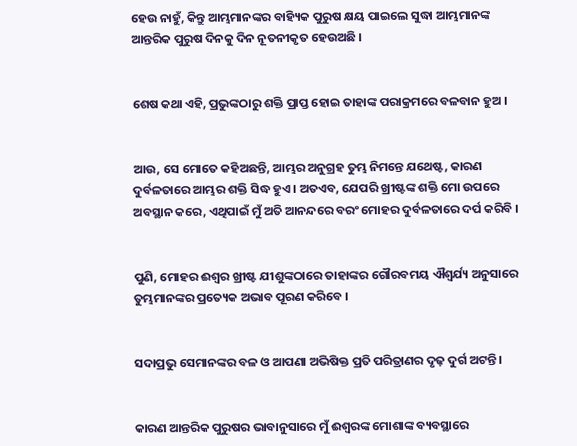ହେଉ ନାହୁଁ, କିନ୍ତୁ ଆମ୍ଭମାନଙ୍କର ବାହ୍ୟିକ ପୁରୁଷ କ୍ଷୟ ପାଇଲେ ସୁଦ୍ଧା ଆମ୍ଭମାନଙ୍କ ଆନ୍ତରିକ ପୁରୁଷ ଦିନକୁ ଦିନ ନୂତନୀକୃତ ହେଉଅଛି ।


ଶେଷ କଥା ଏହି, ପ୍ରଭୁଙ୍କଠାରୁ ଶକ୍ତି ପ୍ରାପ୍ତ ହୋଇ ତାହାଙ୍କ ପରାକ୍ରମରେ ବଳବାନ ହୁଅ ।


ଆଉ, ସେ ମୋତେ କହିଅଛନ୍ତି, ଆମ୍ଭର ଅନୁଗ୍ରହ ତୁମ୍ଭ ନିମନ୍ତେ ଯଥେଷ୍ଟ, କାରଣ ଦୁର୍ବଳତାରେ ଆମ୍ଭର ଶକ୍ତି ସିଦ୍ଧ ହୁଏ । ଅତଏବ, ଯେପରି ଖ୍ରୀଷ୍ଟଙ୍କ ଶକ୍ତି ମୋ ଉପରେ ଅବସ୍ଥାନ କରେ, ଏଥିପାଇଁ ମୁଁ ଅତି ଆନନ୍ଦରେ ବରଂ ମୋହର ଦୁର୍ବଳତାରେ ଦର୍ପ କରିବି ।


ପୁଣି, ମୋହର ଈଶ୍ୱର ଖ୍ରୀଷ୍ଟ ଯୀଶୁଙ୍କଠାରେ ତାହାଙ୍କର ଗୌରବମୟ ଐଶ୍ୱର୍ଯ୍ୟ ଅନୁସାରେ ତୁମ୍ଭମାନଙ୍କର ପ୍ରତ୍ୟେକ ଅଭାବ ପୂରଣ କରିବେ ।


ସଦାପ୍ରଭୁ ସେମାନଙ୍କର ବଳ ଓ ଆପଣା ଅଭିଷିକ୍ତ ପ୍ରତି ପରିତ୍ରାଣର ଦୃଢ଼ ଦୁର୍ଗ ଅଟନ୍ତି।


କାରଣ ଆନ୍ତରିକ ପୁରୁଷର ଭାବାନୁସାରେ ମୁଁ ଈଶ୍ୱରଙ୍କ ମୋଶାଙ୍କ ବ୍ୟବସ୍ଥାରେ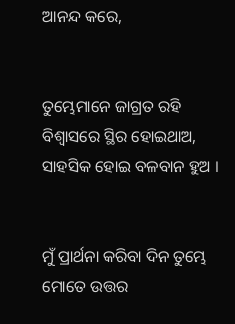ଆନନ୍ଦ କରେ,


ତୁମ୍ଭେମାନେ ଜାଗ୍ରତ ରହି ବିଶ୍ୱାସରେ ସ୍ଥିର ହୋଇଥାଅ, ସାହସିକ ହୋଇ ବଳବାନ ହୁଅ ।


ମୁଁ ପ୍ରାର୍ଥନା କରିବା ଦିନ ତୁମ୍ଭେ ମୋତେ ଉତ୍ତର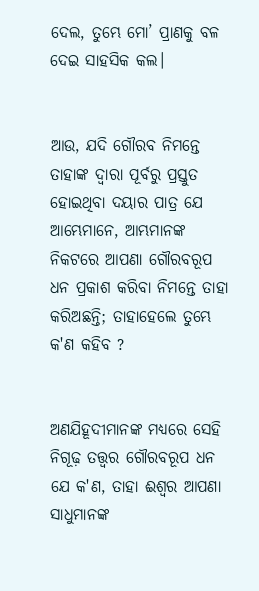ଦେଲ, ତୁମ୍ଭେ ମୋ’ ପ୍ରାଣକୁ ବଳ ଦେଇ ସାହସିକ କଲ।


ଆଉ, ଯଦି ଗୌରବ ନିମନ୍ତେ ତାହାଙ୍କ ଦ୍ୱାରା ପୂର୍ବରୁ ପ୍ରସ୍ତୁତ ହୋଇଥିବା ଦୟାର ପାତ୍ର ଯେ ଆମ୍ଭେମାନେ, ଆମ୍ଭମାନଙ୍କ ନିକଟରେ ଆପଣା ଗୌରବରୂପ ଧନ ପ୍ରକାଶ କରିବା ନିମନ୍ତେ ତାହା କରିଅଛନ୍ତି; ତାହାହେଲେ ତୁମ୍ଭେ କ'ଣ କହିବ ?


ଅଣଯିହୂଦୀମାନଙ୍କ ମଧ୍ୟରେ ସେହି ନିଗୂଢ଼ ତତ୍ତ୍ୱର ଗୌରବରୂପ ଧନ ଯେ କ'ଣ, ତାହା ଈଶ୍ୱର ଆପଣା ସାଧୁମାନଙ୍କ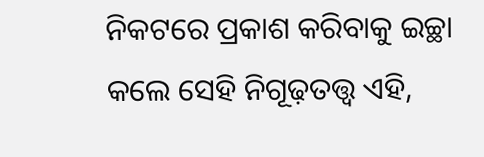ନିକଟରେ ପ୍ରକାଶ କରିବାକୁ ଇଚ୍ଛା କଲେ ସେହି ନିଗୂଢ଼ତତ୍ତ୍ୱ ଏହି,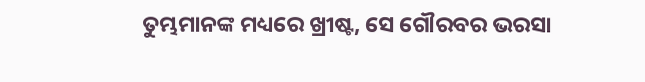ତୁମ୍ଭମାନଙ୍କ ମଧ୍ୟରେ ଖ୍ରୀଷ୍ଟ, ସେ ଗୌରବର ଭରସା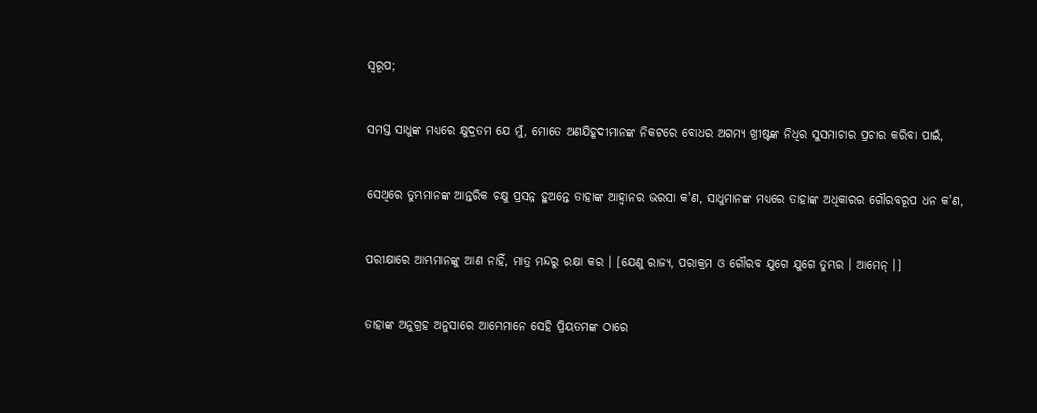ସ୍ୱରୂପ;


ସମସ୍ତ ସାଧୁଙ୍କ ମଧ୍ୟରେ କ୍ଷୁଦ୍ରତମ ଯେ ମୁଁ, ମୋତେ ଅଣଯିହୂଦୀମାନଙ୍କ ନିକଟରେ ବୋଧର ଅଗମ୍ୟ ଖ୍ରୀଷ୍ଟଙ୍କ ନିଧିର ସୁସମାଚାର ପ୍ରଚାର କରିବା ପାଇଁ,


ସେଥିରେ ତୁମ୍ଭମାନଙ୍କ ଆନ୍ତରିକ ଚକ୍ଷୁ ପ୍ରସନ୍ନ ହୁଅନ୍ତେ ତାହାଙ୍କ ଆହ୍ୱାନର ଭରସା କ'ଣ, ସାଧୁମାନଙ୍କ ମଧ୍ୟରେ ତାହାଙ୍କ ଅଧିକାରର ଗୌରବରୂପ ଧନ କ'ଣ,


ପରୀକ୍ଷାରେ ଆମ୍ଭମାନଙ୍କୁ ଆଣ ନାହିଁ, ମାତ୍ର ମନ୍ଦରୁ ରକ୍ଷା କର । [ଯେଣୁ ରାଜ୍ୟ, ପରାକ୍ରମ ଓ ଗୌରବ ଯୁଗେ ଯୁଗେ ତୁମ୍ଭର । ଆମେନ୍ ।]


ତାହାଙ୍କ ଅନୁଗ୍ରହ ଅନୁସାରେ ଆମ୍ଭେମାନେ ସେହି ପ୍ରିୟତମଙ୍କ ଠାରେ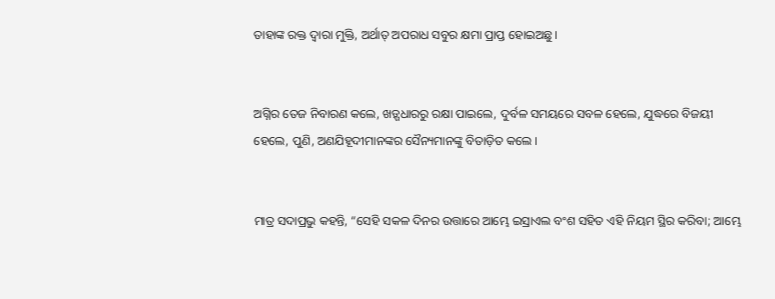ତାହାଙ୍କ ରକ୍ତ ଦ୍ୱାରା ମୁକ୍ତି, ଅର୍ଥାତ୍ ଅପରାଧ ସବୁର କ୍ଷମା ପ୍ରାପ୍ତ ହୋଇଅଛୁ।


ଅଗ୍ନିର ତେଜ ନିବାରଣ କଲେ, ଖଡ଼୍ଗଧାରରୁ ରକ୍ଷା ପାଇଲେ, ଦୁର୍ବଳ ସମୟରେ ସବଳ ହେଲେ, ଯୁଦ୍ଧରେ ବିଜୟୀ ହେଲେ, ପୁଣି, ଅଣଯିହୂଦୀମାନଙ୍କର ସୈନ୍ୟମାନଙ୍କୁ ବିତାଡ଼ିତ କଲେ ।


ମାତ୍ର ସଦାପ୍ରଭୁ କହନ୍ତି, “ସେହି ସକଳ ଦିନର ଉତ୍ତାରେ ଆମ୍ଭେ ଇସ୍ରାଏଲ ବଂଶ ସହିତ ଏହି ନିୟମ ସ୍ଥିର କରିବା; ଆମ୍ଭେ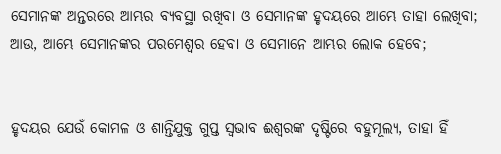ସେମାନଙ୍କ ଅନ୍ତରରେ ଆମ୍ଭର ବ୍ୟବସ୍ଥା ରଖିବା ଓ ସେମାନଙ୍କ ହୃଦୟରେ ଆମ୍ଭେ ତାହା ଲେଖିବା; ଆଉ, ଆମ୍ଭେ ସେମାନଙ୍କର ପରମେଶ୍ୱର ହେବା ଓ ସେମାନେ ଆମ୍ଭର ଲୋକ ହେବେ;


ହୃଦୟର ଯେଉଁ କୋମଳ ଓ ଶାନ୍ତିଯୁକ୍ତ ଗୁପ୍ତ ସ୍ୱଭାବ ଈଶ୍ୱରଙ୍କ ଦୃଷ୍ଟିରେ ବହୁମୂଲ୍ୟ, ତାହା ହିଁ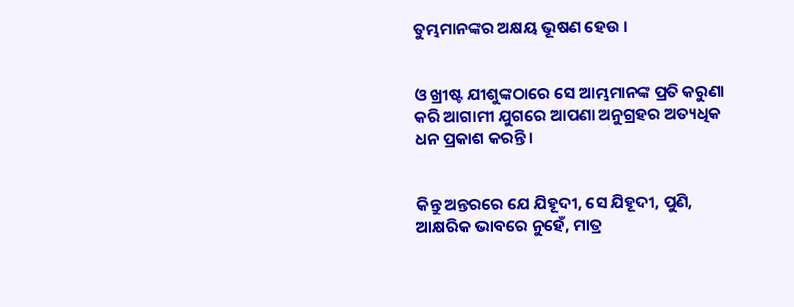ତୁମ୍ଭମାନଙ୍କର ଅକ୍ଷୟ ଭୂଷଣ ହେଉ ।


ଓ ଖ୍ରୀଷ୍ଟ ଯୀଶୁଙ୍କଠାରେ ସେ ଆମ୍ଭମାନଙ୍କ ପ୍ରତି କରୁଣା କରି ଆଗାମୀ ଯୁଗରେ ଆପଣା ଅନୁଗ୍ରହର ଅତ୍ୟଧିକ ଧନ ପ୍ରକାଶ କରନ୍ତି।


କିନ୍ତୁ ଅନ୍ତରରେ ଯେ ଯିହୂଦୀ, ସେ ଯିହୂଦୀ, ପୁଣି, ଆକ୍ଷରିକ ଭାବରେ ନୁହେଁ, ମାତ୍ର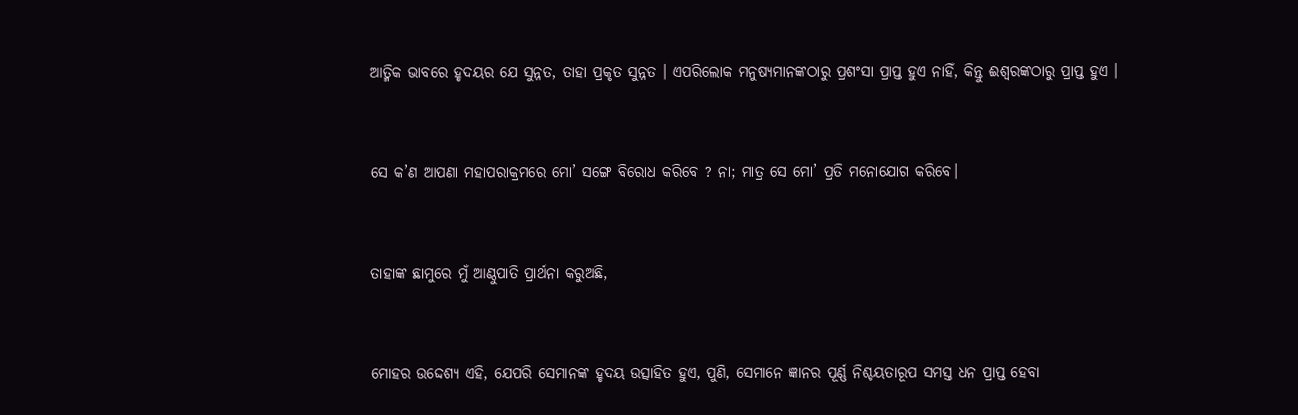ଆତ୍ମିକ ଭାବରେ ହୃଦୟର ଯେ ସୁନ୍ନତ, ତାହା ପ୍ରକୃତ ସୁନ୍ନତ । ଏପରିଲୋକ ମନୁଷ୍ୟମାନଙ୍କଠାରୁ ପ୍ରଶଂସା ପ୍ରାପ୍ତ ହୁଏ ନାହିଁ, କିନ୍ତୁ ଈଶ୍ୱରଙ୍କଠାରୁ ପ୍ରାପ୍ତ ହୁଏ ।


ସେ କ’ଣ ଆପଣା ମହାପରାକ୍ରମରେ ମୋ’ ସଙ୍ଗେ ବିରୋଧ କରିବେ ? ନା; ମାତ୍ର ସେ ମୋ’ ପ୍ରତି ମନୋଯୋଗ କରିବେ।


ତାହାଙ୍କ ଛାମୁରେ ମୁଁ ଆଣ୍ଠୁପାତି ପ୍ରାର୍ଥନା କରୁଅଛି,


ମୋହର ଉଦ୍ଦେଶ୍ୟ ଏହି, ଯେପରି ସେମାନଙ୍କ ହୃଦୟ ଉତ୍ସାହିତ ହୁଏ, ପୁଣି, ସେମାନେ ଜ୍ଞାନର ପୂର୍ଣ୍ଣ ନିଶ୍ଚୟତାରୂପ ସମସ୍ତ ଧନ ପ୍ରାପ୍ତ ହେବା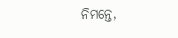ନିମନ୍ତେ,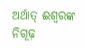ଅର୍ଥାତ୍‍ ଈଶ୍ୱରଙ୍କ ନିଗୂଢ଼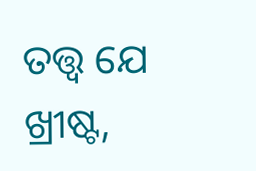ତତ୍ତ୍ୱ ଯେ ଖ୍ରୀଷ୍ଟ,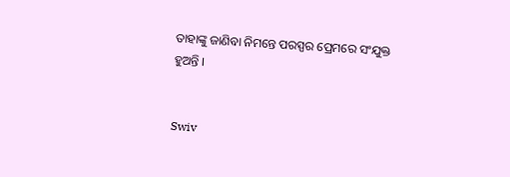ତାହାଙ୍କୁ ଜାଣିବା ନିମନ୍ତେ ପରସ୍ପର ପ୍ରେମରେ ସଂଯୁକ୍ତ ହୁଅନ୍ତି ।


Swiv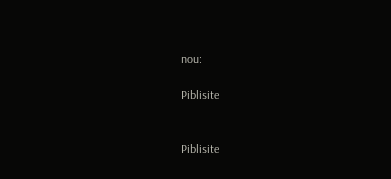nou:

Piblisite


Piblisite